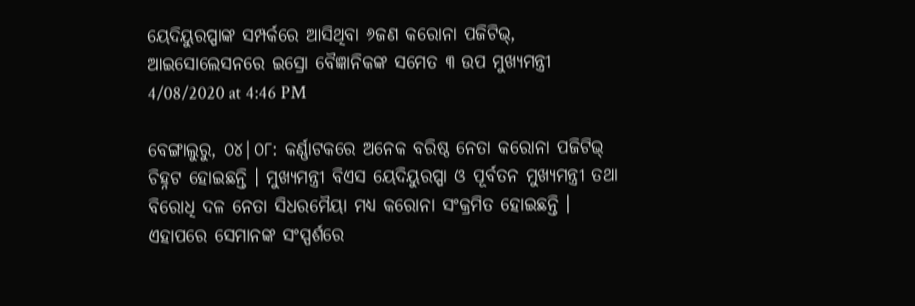ୟେଦିୟୁରପ୍ପାଙ୍କ ସମ୍ପର୍କରେ ଆସିଥିବା ୬ଜଣ କରୋନା ପଜିଟିଭ୍, ଆଇସୋଲେସନରେ ଇସ୍ରୋ ବୈଜ୍ଞାନିକଙ୍କ ସମେତ ୩ ଉପ ମୁଖ୍ୟମନ୍ତ୍ରୀ
4/08/2020 at 4:46 PM

ବେଙ୍ଗାଲୁରୁ, ୦୪|୦୮: କର୍ଣ୍ଣାଟକରେ ଅନେକ ବରିଷ୍ଠ ନେତା କରୋନା ପଜିଟିଭ୍ ଚିହ୍ନଟ ହୋଇଛନ୍ତି । ମୁଖ୍ୟମନ୍ତ୍ରୀ ବିଏସ ୟେଦିୟୁରପ୍ପା ଓ ପୂର୍ବତନ ମୁଖ୍ୟମନ୍ତ୍ରୀ ତଥା ବିରୋଧି ଦଳ ନେତା ସିଧରମୈୟା ମଧ୍ୟ କରୋନା ସଂକ୍ରମିତ ହୋଇଛନ୍ତି । ଏହାପରେ ସେମାନଙ୍କ ସଂସ୍ପର୍ଶରେ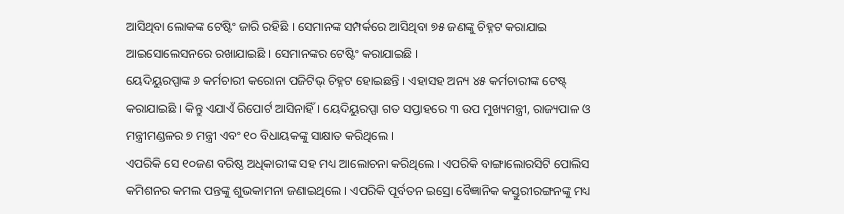ଆସିଥିବା ଲୋକଙ୍କ ଟେଷ୍ଟିଂ ଜାରି ରହିଛି । ସେମାନଙ୍କ ସମ୍ପର୍କରେ ଆସିଥିବା ୭୫ ଜଣଙ୍କୁ ଚିହ୍ନଟ କରାଯାଇ ଆଇସୋଲେସନରେ ରଖାଯାଇଛି । ସେମାନଙ୍କର ଟେଷ୍ଟିଂ କରାଯାଇଛି ।
ୟେଦିୟୁରପ୍ପାଙ୍କ ୬ କର୍ମଚାରୀ କରୋନା ପଜିଟିଭ୍ ଚିହ୍ନଟ ହୋଇଛନ୍ତି । ଏହାସହ ଅନ୍ୟ ୪୫ କର୍ମଚାରୀଙ୍କ ଟେଷ୍ଟ୍ କରାଯାଇଛି । କିନ୍ତୁ ଏଯାଏଁ ରିପୋର୍ଟ ଆସିନାହିଁ । ୟେଦିୟୁରପ୍ପା ଗତ ସପ୍ତାହରେ ୩ ଉପ ମୁଖ୍ୟମନ୍ତ୍ରୀ, ରାଜ୍ୟପାଳ ଓ ମନ୍ତ୍ରୀମଣ୍ଡଳର ୭ ମନ୍ତ୍ରୀ ଏବଂ ୧୦ ବିଧାୟକଙ୍କୁ ସାକ୍ଷାତ କରିଥିଲେ ।
ଏପରିକି ସେ ୧୦ଜଣ ବରିଷ୍ଠ ଅଧିକାରୀଙ୍କ ସହ ମଧ୍ୟ ଆଲୋଚନା କରିଥିଲେ । ଏପରିକି ବାଙ୍ଗାଲୋରସିଟି ପୋଲିସ କମିଶନର କମଲ ପନ୍ତଙ୍କୁ ଶୁଭକାମନା ଜଣାଇଥିଲେ । ଏପରିକି ପୂର୍ବତନ ଇସ୍ରୋ ବୈଜ୍ଞାନିକ କସ୍ତୁରୀରଙ୍ଗନଙ୍କୁ ମଧ୍ୟ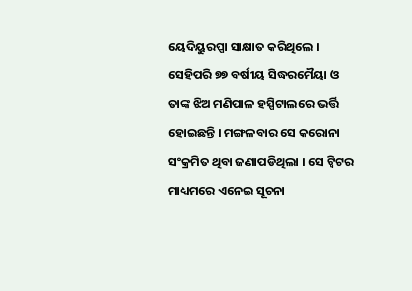ୟେଦିୟୁରପ୍ପା ସାକ୍ଷାତ କରିଥିଲେ ।
ସେହିପରି ୭୭ ବର୍ଷୀୟ ସିଦ୍ଧରମୈୟା ଓ ତାଙ୍କ ଝିଅ ମଣିପାଳ ହସ୍ପିଟାଲରେ ଭର୍ତ୍ତି ହୋଇଛନ୍ତି । ମଙ୍ଗଳବାର ସେ କରୋନା ସଂକ୍ରମିତ ଥିବା ଜଣାପଡିଥିଲା । ସେ ଟ୍ୱିଟର ମାଧ୍ୟମରେ ଏନେଇ ସୂଚନା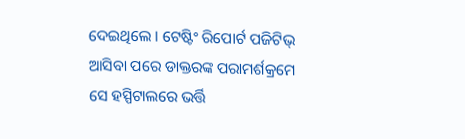ଦେଇଥିଲେ । ଟେଷ୍ଟିଂ ରିପୋର୍ଟ ପଜିଟିଭ୍ ଆସିବା ପରେ ଡାକ୍ତରଙ୍କ ପରାମର୍ଶକ୍ରମେ ସେ ହସ୍ପିଟାଲରେ ଭର୍ତ୍ତି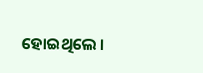ହୋଇଥିଲେ ।